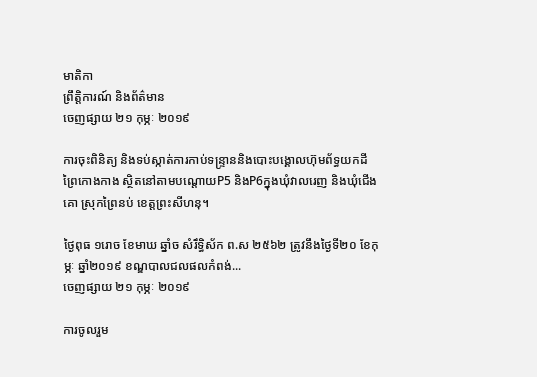មាតិកា
ព្រឹត្តិការណ៍ និងព័ត៌មាន
ចេញផ្សាយ ២១ កុម្ភៈ ២០១៩

ការចុះពិនិត្យ និងទប់ស្កាត់ការកាប់ទន្រ្ទាននិងបោះបង្គោលហ៊ុមព័ទ្ធយកដីព្រៃកោងកាង ស្ថិតនៅតាមបណ្តោយP5 និងP6ក្នុងឃំុវាលរេញ និងឃំុជើងគោ ស្រុកព្រៃនប់ ខេត្តព្រះសីហនុ។

ថ្ងៃពុធ ១រោច ខែមាឃ ឆ្នាំច សំរឹទ្ធិស័ក ព.ស ២៥៦២ ត្រូវនឹងថ្ងៃទី២០ ខែកុម្ភៈ ឆ្នាំ២០១៩ ខណ្ឌបាលជលផលកំពង់...
ចេញផ្សាយ ២១ កុម្ភៈ ២០១៩

ការចូលរួម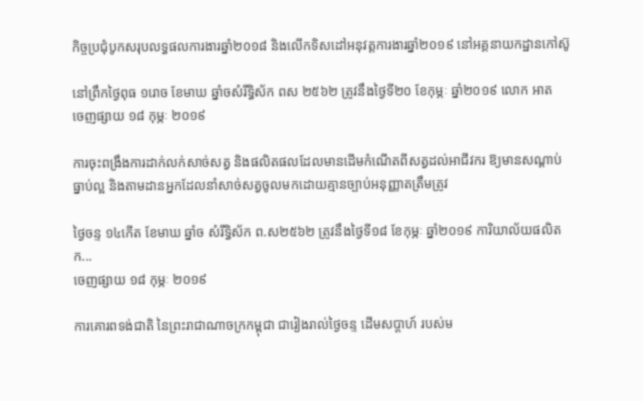កិច្ចប្រជុំបូកសរុបលទ្ធផលការងារឆ្នាំ២០១៨ និងលើកទិសដៅអនុវត្តការងារឆ្នាំ២០១៩ នៅអគ្គនាយកដ្ឋានកៅស៊ូ

នៅព្រឹកថ្ងៃពុធ ១រោច ខែមាឃ ឆ្នាំចសំរឹទ្ធិស័ក ពស ២៥៦២ ត្រូវនឹងថ្ងៃទី២០ ខែកុម្ភៈ ឆ្នាំ២០១៩ លោក អាត
ចេញផ្សាយ ១៨ កុម្ភៈ ២០១៩

ការចុះពង្រឹងការដាក់លក់សាច់សត្វ និងផលិតផលដែលមានដើមកំណើតពីសត្វដល់អាជីវករ ឱ្យមានសណ្តាប់ធ្នាប់ល្អ និងតាមដានអ្នកដែលនាំសាច់សត្វចូលមកដោយគ្មានច្បាប់អនុញ្ញាតត្រឹមត្រូវ

ថ្ងៃចន្ទ ១៤កើត ខែមាឃ ឆ្នាំច សំរឹទ្ធិស័ក ព.ស២៥៦២ ត្រូវនឹងថ្ងៃទី១៨ ខែកុម្ភៈ ឆ្នាំ២០១៩ ការិយាល័យផលិតក...
ចេញផ្សាយ ១៨ កុម្ភៈ ២០១៩

ការគោរពទង់ជាតិ នៃព្រះរាជាណាចក្រកម្ពុជា ជារៀងរាល់ថ្ងៃចន្ទ ដើមសប្តាហ៍ របស់ម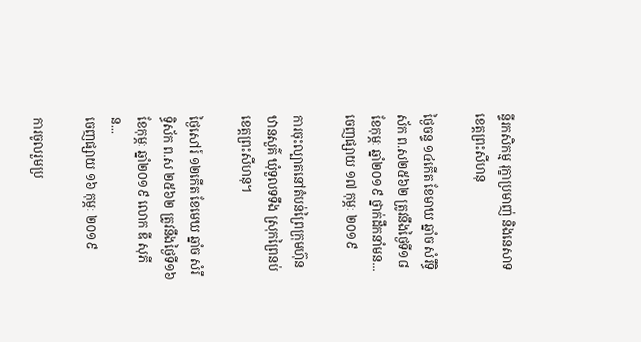ន្ទីរកសិកម្ម រុក្ខាប្រមាញ់ និងនេសាទ ខេត្តព្រះសីហនុ

ថ្ងៃចន្ទ ១៤កើត ខែមាឃ ឆ្នាំច សំរឹទ្ធិស័ក ព.ស២៥៦២ ត្រូវនឹងថ្ងៃទី១៨ ខែកុម្ភៈ ឆ្នាំ២០១៩ ថ្នាក់ដឹកនាំមន...
ចេញផ្សាយ ១៧ កុម្ភៈ ២០១៩

ការចុះល្បាតនៅតំបន់ព្រៃក្រុមហ៊ុនឋានសួគ៌ ឃុំទួលទទឹង ស្រុកព្រៃនប់ ខេត្តព្រះសីហនុ។

ថ្ងៃសៅរ៍ ១២កើត ខែមេឃ ឆ្នាំច សំរឹទ្ធិស័ក ព.ស ២៥៦២ ត្រូវនឹងថ្ងៃទី១៦ ខែកុម្ភៈ ឆ្នាំ២០១៩ លោក ឌី សុភី ន...
ចេញផ្សាយ ១៦ កុម្ភៈ ២០១៩

ការចូលរួមប្រ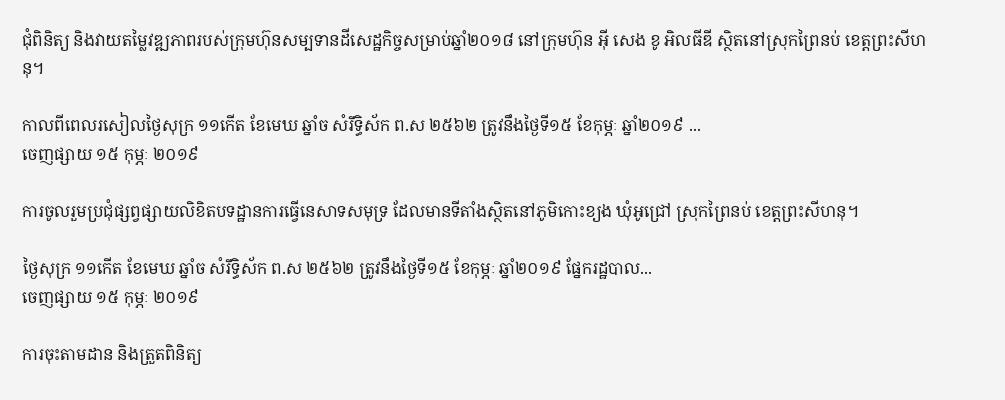ជុំពិនិត្យ និងវាយតម្លៃវឌ្ឍភាពរបស់ក្រុមហ៊ុនសម្បទានដីសេដ្ឋកិច្ចសម្រាប់ឆ្នាំ២០១៨ នៅក្រុមហ៊ុន អុី សេង ខូ អិលធីឌី ស្ថិតនៅស្រុកព្រៃនប់ ខេត្តព្រះសីហនុ។

កាលពីពេលរសៀលថ្ងៃសុក្រ ១១កើត ខែមេឃ ឆ្នាំច សំរឹទ្ធិស័ក ព.ស ២៥៦២ ត្រូវនឹងថ្ងៃទី១៥ ខែកុម្ភៈ ឆ្នាំ២០១៩ ...
ចេញផ្សាយ ១៥ កុម្ភៈ ២០១៩

ការចូលរួមប្រជុំផ្សព្វផ្សាយលិខិតបទដ្ឋានការធ្វើនេសាទសមុទ្រ ដែលមានទីតាំងស្ថិតនៅភូមិកោះខ្យង ឃុំអូជ្រៅ ស្រុកព្រៃនប់ ខេត្តព្រះសីហនុ។

ថ្ងៃសុក្រ ១១កើត ខែមេឃ ឆ្នាំច សំរឹទ្ធិស័ក ព.ស ២៥៦២ ត្រូវនឹងថ្ងៃទី១៥ ខែកុម្ភៈ ឆ្នាំ២០១៩ ផ្នែករដ្ឋបាល...
ចេញផ្សាយ ១៥ កុម្ភៈ ២០១៩

ការចុះតាមដាន និងត្រួតពិនិត្យ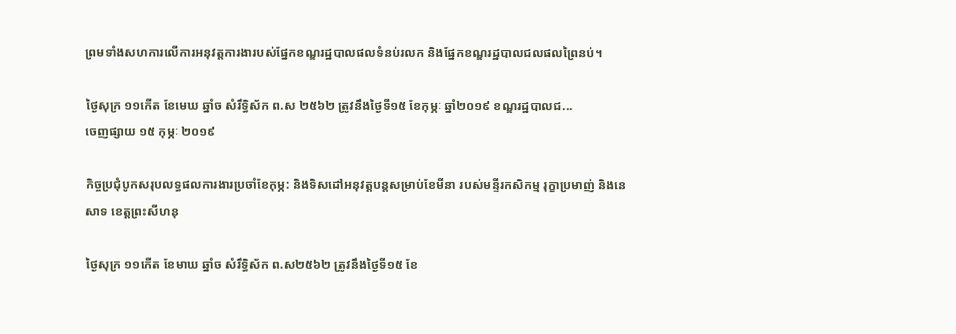ព្រមទាំងសហការលើការអនុវត្តការងារបស់ផ្នែកខណ្ឌរដ្ឋបាលផលទំនប់រលក និងផ្នែកខណ្ឌរដ្ឋបាលជលផលព្រៃនប់។

ថ្ងៃសុក្រ ១១កើត ខែមេឃ ឆ្នាំច សំរឹទ្ធិស័ក ព.ស ២៥៦២ ត្រូវនឹងថ្ងៃទី១៥ ខែកុម្ភៈ ឆ្នាំ២០១៩ ខណ្ឌរដ្ឋបាលជ...
ចេញផ្សាយ ១៥ កុម្ភៈ ២០១៩

កិច្ចប្រជុំបូកសរុបលទ្ធផលការងារប្រចាំខែកុម្ភ: និងទិសដៅអនុវត្តបន្តសម្រាប់ខែមីនា របស់មន្ទីរកសិកម្ម រុក្ខាប្រមាញ់ និងនេសាទ ខេត្តព្រះសីហនុ

ថ្ងៃសុក្រ ១១កើត ខែមាឃ ឆ្នាំច សំរឹទ្ធិស័ក ព.ស២៥៦២ ត្រូវនឹងថ្ងៃទី១៥ ខែ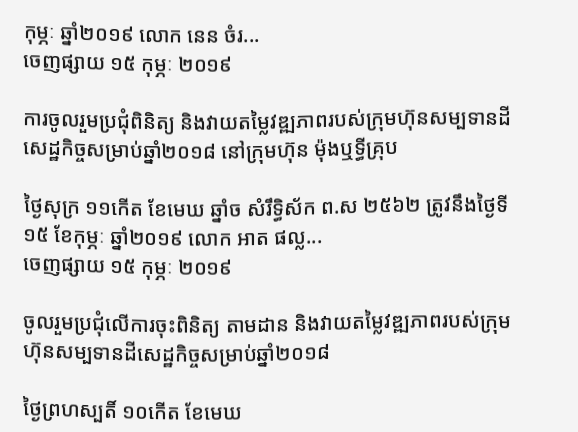កុម្ភៈ ឆ្នាំ២០១៩ លោក នេន ចំរ...
ចេញផ្សាយ ១៥ កុម្ភៈ ២០១៩

ការចូលរួមប្រជុំពិនិត្យ និងវាយតម្លៃវឌ្ឍភាពរបស់ក្រុមហ៊ុនសម្បទានដីសេដ្ឋកិច្ចសម្រាប់ឆ្នាំ២០១៨ នៅក្រុមហ៊ុន ម៉ុងឬទ្ធីគ្រុប

ថ្ងៃសុក្រ ១១កើត ខែមេឃ ឆ្នាំច សំរឹទ្ធិស័ក ព.ស ២៥៦២ ត្រូវនឹងថ្ងៃទី១៥ ខែកុម្ភៈ ឆ្នាំ២០១៩ លោក អាត ផល្ល...
ចេញផ្សាយ ១៥ កុម្ភៈ ២០១៩

ចូលរួមប្រជុំលើការចុះពិនិត្យ តាមដាន និងវាយតម្លៃវឌ្ឍភាពរបស់ក្រុមហ៊ុនសម្បទានដីសេដ្ឋកិច្ចសម្រាប់ឆ្នាំ២០១៨

ថ្ងៃព្រហស្បតិ៍ ១០កើត ខែមេឃ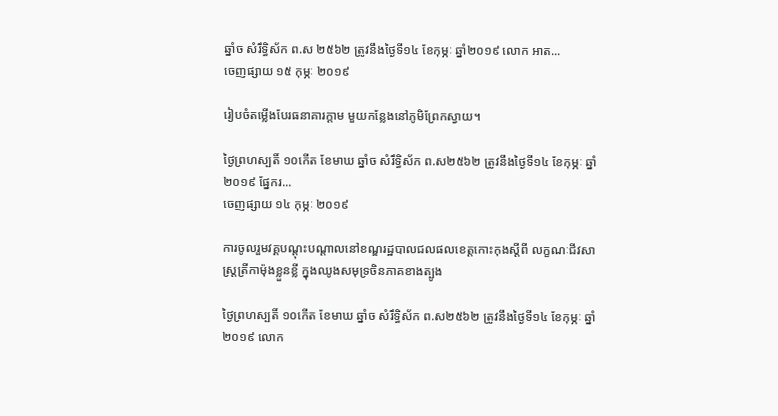ឆ្នាំច សំរឹទ្ធិស័ក ព.ស ២៥៦២ ត្រូវនឹងថ្ងៃទី១៤ ខែកុម្ភៈ ឆ្នាំ២០១៩ លោក អាត...
ចេញផ្សាយ ១៥ កុម្ភៈ ២០១៩

រៀបចំតម្លើងបែរធនាគារក្តាម មួយកន្លែងនៅភូមិព្រែកស្វាយ។

ថ្ងៃព្រហស្បតិ៍ ១០កើត ខែមាឃ ឆ្នាំច សំរឹទ្ធិស័ក ព.ស២៥៦២ ត្រូវនឹងថ្ងៃទី១៤ ខែកុម្ភៈ ឆ្នាំ២០១៩ ផ្នែករ...
ចេញផ្សាយ ១៤ កុម្ភៈ ២០១៩

ការចូលរួមវគ្គបណ្ដុះបណ្ដាលនៅខណ្ឌរដ្ឋបាលជលផលខេត្តកោះកុងស្ដីពី លក្ខណៈជីវសាស្ត្រត្រីកាម៉ុងខ្លួនខ្លី ក្នុងឈូងសមុទ្រចិនភាគខាងត្បូង

ថ្ងៃព្រហស្បតិ៍ ១០កើត ខែមាឃ ឆ្នាំច សំរឹទ្ធិស័ក ព.ស២៥៦២ ត្រូវនឹងថ្ងៃទី១៤ ខែកុម្ភៈ ឆ្នាំ២០១៩ លោក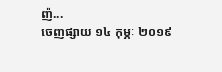ញ៉...
ចេញផ្សាយ ១៤ កុម្ភៈ ២០១៩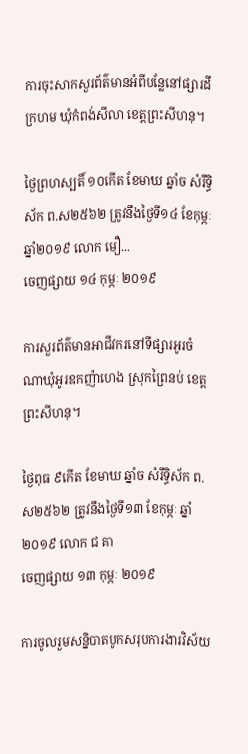ការចុះសាកសួរព័ត៌មានអំពីបន្លែនៅផ្សារដីក្រហម ឃុំកំពង់សីលា ខេត្តព្រះសីហនុ។

ថ្ងៃព្រហស្បតិ៍ ១០កើត ខែមាឃ ឆ្នាំច សំរឹទ្ធិស័ក ព.ស២៥៦២ ត្រូវនឹងថ្ងៃទី១៤ ខែកុម្ភៈ ឆ្នាំ២០១៩ លោក មឿ...
ចេញផ្សាយ ១៤ កុម្ភៈ ២០១៩

ការសួរព័ត៌មានអាជីវករនៅទីផ្សារអូរចំណាឃុំអូរឧកញ៉ាហេង ស្រុកព្រៃនប់ ខេត្តព្រះសីហនុ។

ថ្ងៃពុធ ៩កើត ខែមាឃ ឆ្នាំច សំរឹទ្ធិស័ក ព.ស២៥៦២ ត្រូវនឹងថ្ងៃទី១៣ ខែកុម្ភៈ ឆ្នាំ២០១៩ លោក ជ គា
ចេញផ្សាយ ១៣ កុម្ភៈ ២០១៩

ការចូលរួមសន្និបាតបូកសរុបការងារវិស័យ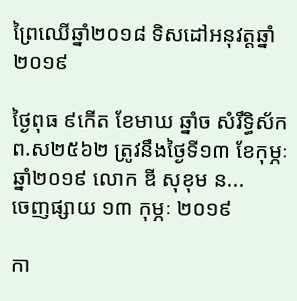ព្រៃឈេីឆ្នាំ២០១៨ ទិសដៅអនុវត្តឆ្នាំ២០១៩

ថ្ងៃពុធ ៩កើត ខែមាឃ ឆ្នាំច សំរឹទ្ធិស័ក ព.ស២៥៦២ ត្រូវនឹងថ្ងៃទី១៣ ខែកុម្ភៈ ឆ្នាំ២០១៩ លោក ឌី សុខុម ន...
ចេញផ្សាយ ១៣ កុម្ភៈ ២០១៩

កា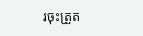រចុះត្រួត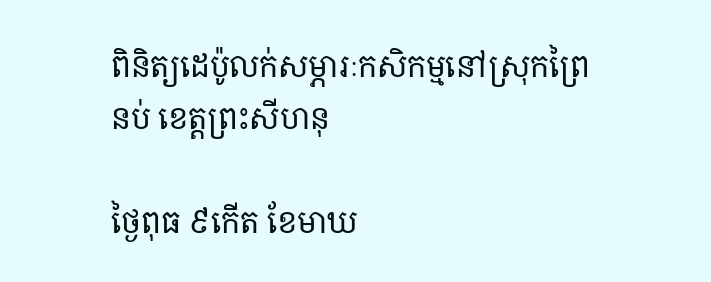ពិនិត្យដេប៉ូលក់សម្ភារៈកសិកម្មនៅស្រុកព្រៃនប់ ខេត្តព្រះសីហនុ

ថ្ងៃពុធ ៩កើត ខែមាឃ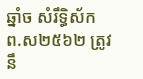ឆ្នាំច សំរឹទ្ធិស័ក ព.ស២៥៦២ ត្រូវនឹ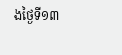ងថ្ងៃទី១៣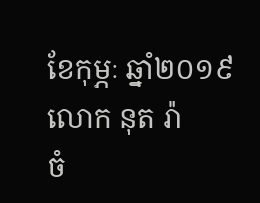ខែកុម្ភៈ ឆ្នាំ២០១៩ លោក នុត រ៉ា
ចំ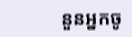នួនអ្នកចូ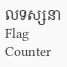លទស្សនា
Flag Counter